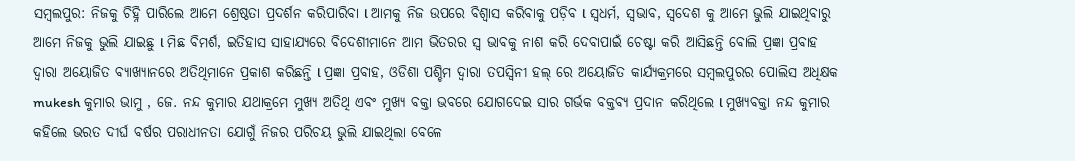ସମ୍ବଲପୁର: ନିଜକୁ ଚିହ୍ନି ପାରିଲେ ଆମେ ଶ୍ରେଷ୍ଠତା ପ୍ରଦର୍ଶନ କରିପାରିବା l ଆମକୁ ନିଜ ଉପରେ ବିଶ୍ବାସ କରିବାକୁ ପଡ଼ିବ l ସ୍ଵଧର୍ମ, ସ୍ଵଭାବ, ସ୍ଵଦେଶ କୁ ଆମେ ଭୁଲି ଯାଇଥିବାରୁ ଆମେ ନିଜକୁ ଭୁଲି ଯାଇଛୁ l ମିଛ ବିମର୍ଶ, ଇତିହାସ ସାହାଯ୍ଯରେ ବିଦେଶୀମାନେ ଆମ ଭିତରର ସ୍ଵ ଭାବକୁ ନାଶ କରି ଦେବାପାଇଁ ଚେଷ୍ଟା କରି ଆସିଛନ୍ତି ବୋଲି ପ୍ରଜ୍ଞା ପ୍ରବାହ ଦ୍ଵାରା ଅୟୋଜିତ ବ୍ୟାଖ୍ୟାନରେ ଅତିଥିମାନେ ପ୍ରକାଶ କରିଛନ୍ତି l ପ୍ରଜ୍ଞା ପ୍ରବାହ, ଓଡିଶା ପଶ୍ଚିମ ଦ୍ଵାରା ତପସ୍ଵିନୀ ହଲ୍ ରେ ଅୟୋଜିତ କାର୍ଯ୍ୟକ୍ରମରେ ସମ୍ବଲପୁରର ପୋଲିସ ଅଧିକ୍ଷକ mukesh କୁମାର ଭାମୁ , ଜେ. ନନ୍ଦ କୁମାର ଯଥାକ୍ରମେ ମୁଖ୍ୟ ଅତିଥି ଏବଂ ମୁଖ୍ୟ ବକ୍ତା ଭବରେ ଯୋଗଦେଇ ସାର ଗର୍ଭକ ବକ୍ତବ୍ୟ ପ୍ରଦାନ କରିଥିଲେ l ମୁଖ୍ୟବକ୍ତା ନନ୍ଦ କୁମାର କହିଲେ ଭରତ ଦୀର୍ଘ ବର୍ଷର ପରାଧୀନତା ଯୋଗୁଁ ନିଜର ପରିଚୟ ଭୁଲି ଯାଇଥିଲା ବେଳେ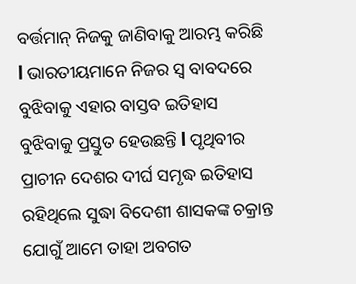ବର୍ତ୍ତମାନ୍ ନିଜକୁ ଜାଣିବାକୁ ଆରମ୍ଭ କରିଛି l ଭାରତୀୟମାନେ ନିଜର ସ୍ୱ ବାବଦରେ ବୁଝିବାକୁ ଏହାର ବାସ୍ତବ ଇତିହାସ ବୁଝିବାକୁ ପ୍ରସ୍ତୁତ ହେଉଛନ୍ତି l ପୃଥିବୀର ପ୍ରାଚୀନ ଦେଶର ଦୀର୍ଘ ସମୃଦ୍ଧ ଇତିହାସ ରହିଥିଲେ ସୁଦ୍ଧା ବିଦେଶୀ ଶାସକଙ୍କ ଚକ୍ରାନ୍ତ ଯୋଗୁଁ ଆମେ ତାହା ଅବଗତ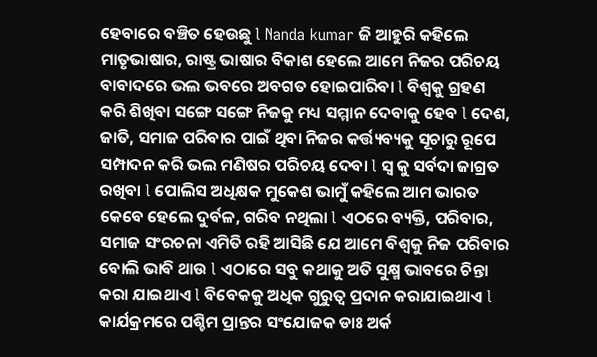ହେବାରେ ବଞ୍ଚିତ ହେଉଛୁ l Nanda kumar ଜି ଆହୁରି କହିଲେ ମାତୃଭାଷାର, ରାଷ୍ଟ୍ର ଭାଷାର ବିକାଶ ହେଲେ ଆମେ ନିଜର ପରିଚୟ ବାବାଦରେ ଭଲ ଭବରେ ଅବଗତ ହୋଇପାରିବା l ବିଶ୍ୱକୁ ଗ୍ରହଣ କରି ଶିଖିବା ସଙ୍ଗେ ସଙ୍ଗେ ନିଜକୁ ମଧ୍ୟ ସମ୍ମାନ ଦେବାକୁ ହେବ l ଦେଶ, ଜାତି, ସମାଜ ପରିବାର ପାଇଁ ଥିବା ନିଜର କର୍ତ୍ତ୍ୟବ୍ୟକୁ ସୂଚାରୁ ରୂପେ ସମ୍ପାଦନ କରି ଭଲ ମଣିଷର ପରିଚୟ ଦେବା l ସ୍ଵ କୁ ସର୍ବଦା ଜାଗ୍ରତ ରଖିବା l ପୋଲିସ ଅଧିକ୍ଷକ ମୁକେଶ ଭାମୁଁ କହିଲେ ଆମ ଭାରତ କେବେ ହେଲେ ଦୁର୍ବଳ, ଗରିବ ନଥିଲା l ଏଠରେ ବ୍ୟକ୍ତି, ପରିବାର, ସମାଜ ସଂରଚନା ଏମିତି ରହି ଆସିଛି ଯେ ଆମେ ବିଶ୍ୱକୁ ନିଜ ପରିବାର ବୋଲି ଭାବି ଥାଉ l ଏଠାରେ ସବୁ କଥାକୁ ଅତି ସୁକ୍ଷ୍ମ ଭାବରେ ଚିନ୍ତା କରା ଯାଇଥାଏ l ବିବେକକୁ ଅଧିକ ଗୁରୁତ୍ୱ ପ୍ରଦାନ କରାଯାଇଥାଏ l କାର୍ଯକ୍ରମରେ ପଶ୍ଚିମ ପ୍ରାନ୍ତର ସଂଯୋଜକ ଡାଃ ଅର୍କ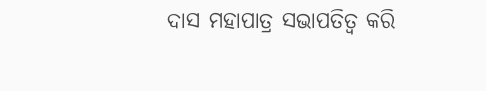ଦାସ ମହାପାତ୍ର ସଭାପତିତ୍ଵ କରି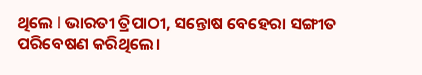ଥିଲେ l ଭାରତୀ ତ୍ରିପାଠୀ, ସନ୍ତୋଷ ବେହେରା ସଙ୍ଗୀତ ପରିବେଷଣ କରିଥିଲେ।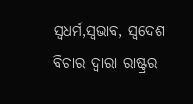ସ୍ୱଧର୍ମ,ସ୍ଵଭାବ, ସ୍ଵଦେଶ ବିଚାର ଦ୍ଵାରା ରାଷ୍ଟ୍ରର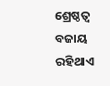ଶ୍ରେଷ୍ଠତ୍ୱ ବଜାୟ ରହିଥାଏ